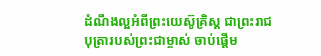ដំណឹងល្អអំពីព្រះយេស៊ូគ្រិស្ដ ជាព្រះរាជបុត្រារបស់ព្រះជាម្ចាស់ ចាប់ផ្ដើម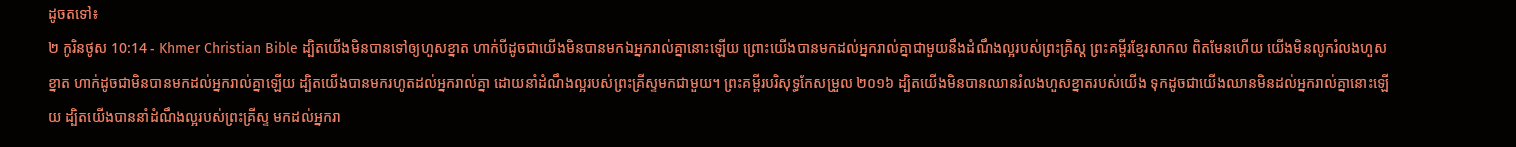ដូចតទៅ៖
២ កូរិនថូស 10:14 - Khmer Christian Bible ដ្បិតយើងមិនបានទៅឲ្យហួសខ្នាត ហាក់បីដូចជាយើងមិនបានមកឯអ្នករាល់គ្នានោះឡើយ ព្រោះយើងបានមកដល់អ្នករាល់គ្នាជាមួយនឹងដំណឹងល្អរបស់ព្រះគ្រិស្ដ ព្រះគម្ពីរខ្មែរសាកល ពិតមែនហើយ យើងមិនលូករំលងហួសខ្នាត ហាក់ដូចជាមិនបានមកដល់អ្នករាល់គ្នាឡើយ ដ្បិតយើងបានមករហូតដល់អ្នករាល់គ្នា ដោយនាំដំណឹងល្អរបស់ព្រះគ្រីស្ទមកជាមួយ។ ព្រះគម្ពីរបរិសុទ្ធកែសម្រួល ២០១៦ ដ្បិតយើងមិនបានឈានរំលងហួសខ្នាតរបស់យើង ទុកដូចជាយើងឈានមិនដល់អ្នករាល់គ្នានោះឡើយ ដ្បិតយើងបាននាំដំណឹងល្អរបស់ព្រះគ្រីស្ទ មកដល់អ្នករា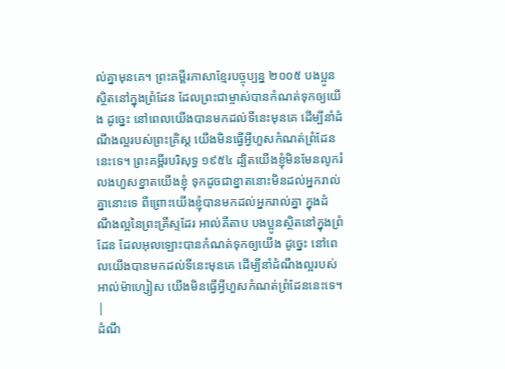ល់គ្នាមុនគេ។ ព្រះគម្ពីរភាសាខ្មែរបច្ចុប្បន្ន ២០០៥ បងប្អូនស្ថិតនៅក្នុងព្រំដែន ដែលព្រះជាម្ចាស់បានកំណត់ទុកឲ្យយើង ដូច្នេះ នៅពេលយើងបានមកដល់ទីនេះមុនគេ ដើម្បីនាំដំណឹងល្អរបស់ព្រះគ្រិស្ត យើងមិនធ្វើអ្វីហួសកំណត់ព្រំដែននេះទេ។ ព្រះគម្ពីរបរិសុទ្ធ ១៩៥៤ ដ្បិតយើងខ្ញុំមិនមែនលូករំលងហួសខ្នាតយើងខ្ញុំ ទុកដូចជាខ្នាតនោះមិនដល់អ្នករាល់គ្នានោះទេ ពីព្រោះយើងខ្ញុំបានមកដល់អ្នករាល់គ្នា ក្នុងដំណឹងល្អនៃព្រះគ្រីស្ទដែរ អាល់គីតាប បងប្អូនស្ថិតនៅក្នុងព្រំដែន ដែលអុលឡោះបានកំណត់ទុកឲ្យយើង ដូច្នេះ នៅពេលយើងបានមកដល់ទីនេះមុនគេ ដើម្បីនាំដំណឹងល្អរបស់អាល់ម៉ាហ្សៀស យើងមិនធ្វើអ្វីហួសកំណត់ព្រំដែននេះទេ។ |
ដំណឹ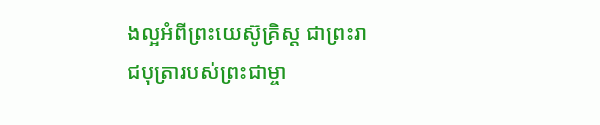ងល្អអំពីព្រះយេស៊ូគ្រិស្ដ ជាព្រះរាជបុត្រារបស់ព្រះជាម្ចា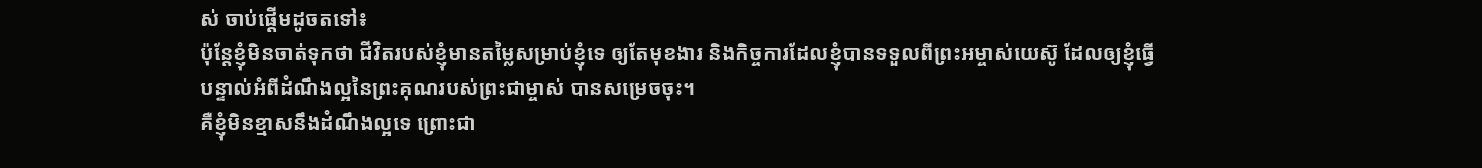ស់ ចាប់ផ្ដើមដូចតទៅ៖
ប៉ុន្ដែខ្ញុំមិនចាត់ទុកថា ជីវិតរបស់ខ្ញុំមានតម្លៃសម្រាប់ខ្ញុំទេ ឲ្យតែមុខងារ និងកិច្ចការដែលខ្ញុំបានទទួលពីព្រះអម្ចាស់យេស៊ូ ដែលឲ្យខ្ញុំធ្វើបន្ទាល់អំពីដំណឹងល្អនៃព្រះគុណរបស់ព្រះជាម្ចាស់ បានសម្រេចចុះ។
គឺខ្ញុំមិនខ្មាសនឹងដំណឹងល្អទេ ព្រោះជា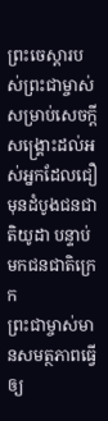ព្រះចេស្ដារបស់ព្រះជាម្ចាស់សម្រាប់សេចក្ដីសង្គ្រោះដល់អស់អ្នកដែលជឿ មុនដំបូងជនជាតិយូដា បន្ទាប់មកជនជាតិក្រេក
ព្រះជាម្ចាស់មានសមត្ថភាពធ្វើឲ្យ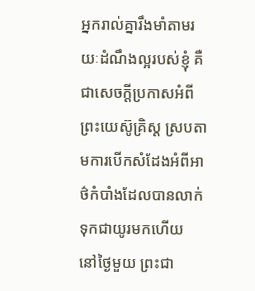អ្នករាល់គ្នារឹងមាំតាមរយៈដំណឹងល្អរបស់ខ្ញុំ គឺជាសេចក្ដីប្រកាសអំពីព្រះយេស៊ូគ្រិស្ដ ស្របតាមការបើកសំដែងអំពីអាថ៌កំបាំងដែលបានលាក់ទុកជាយូរមកហើយ
នៅថ្ងៃមួយ ព្រះជា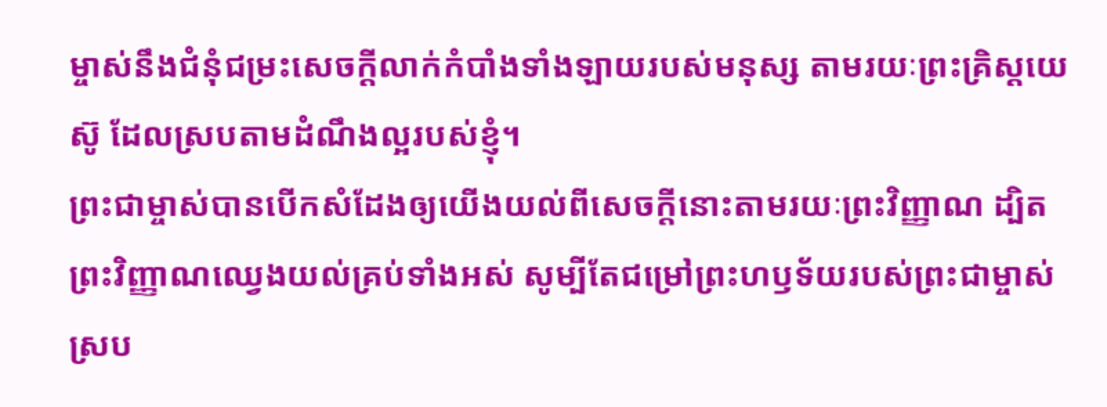ម្ចាស់នឹងជំនុំជម្រះសេចក្ដីលាក់កំបាំងទាំងឡាយរបស់មនុស្ស តាមរយៈព្រះគ្រិស្ដយេស៊ូ ដែលស្របតាមដំណឹងល្អរបស់ខ្ញុំ។
ព្រះជាម្ចាស់បានបើកសំដែងឲ្យយើងយល់ពីសេចក្ដីនោះតាមរយៈព្រះវិញ្ញាណ ដ្បិតព្រះវិញ្ញាណឈ្វេងយល់គ្រប់ទាំងអស់ សូម្បីតែជម្រៅព្រះហឫទ័យរបស់ព្រះជាម្ចាស់
ស្រប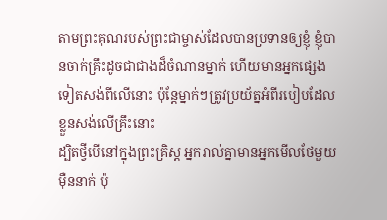តាមព្រះគុណរបស់ព្រះជាម្ចាស់ដែលបានប្រទានឲ្យខ្ញុំ ខ្ញុំបានចាក់គ្រឹះដូចជាជាងដ៏ចំណានម្នាក់ ហើយមានអ្នកផ្សេងទៀតសង់ពីលើនោះ ប៉ុន្ដែម្នាក់ៗត្រូវប្រយ័ត្នអំពីរបៀបដែលខ្លួនសង់លើគ្រឹះនោះ
ដ្បិតថ្វីបើនៅក្នុងព្រះគ្រិស្ដ អ្នករាល់គ្នាមានអ្នកមើលថែមួយម៉ឺននាក់ ប៉ុ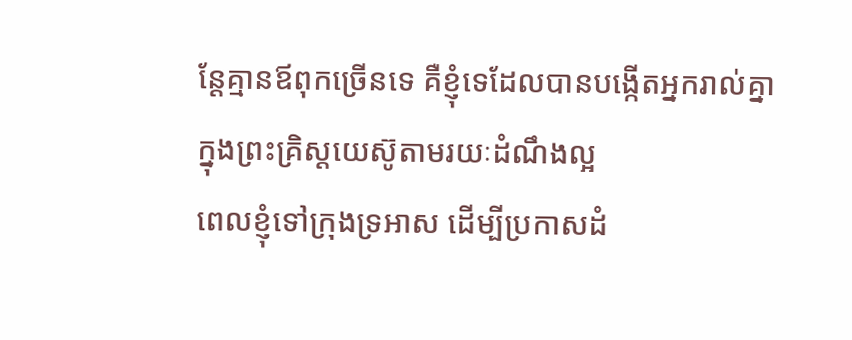ន្ដែគ្មានឪពុកច្រើនទេ គឺខ្ញុំទេដែលបានបង្កើតអ្នករាល់គ្នាក្នុងព្រះគ្រិស្ដយេស៊ូតាមរយៈដំណឹងល្អ
ពេលខ្ញុំទៅក្រុងទ្រអាស ដើម្បីប្រកាសដំ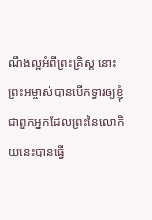ណឹងល្អអំពីព្រះគ្រិស្ដ នោះព្រះអម្ចាស់បានបើកទ្វារឲ្យខ្ញុំ
ជាពួកអ្នកដែលព្រះនៃលោកិយនេះបានធ្វើ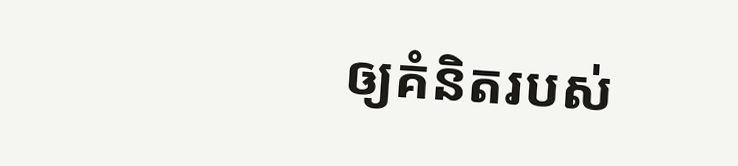ឲ្យគំនិតរបស់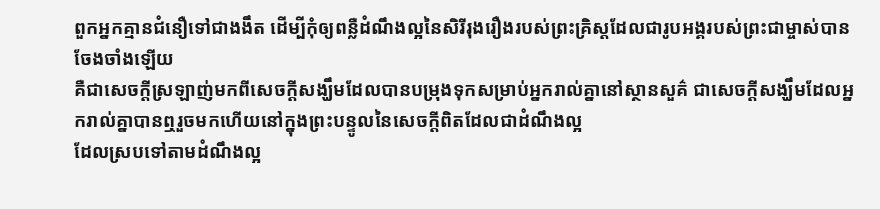ពួកអ្នកគ្មានជំនឿទៅជាងងឹត ដើម្បីកុំឲ្យពន្លឺដំណឹងល្អនៃសិរីរុងរឿងរបស់ព្រះគ្រិស្ដដែលជារូបអង្គរបស់ព្រះជាម្ចាស់បានចែងចាំងឡើយ
គឺជាសេចក្ដីស្រឡាញ់មកពីសេចក្ដីសង្ឃឹមដែលបានបម្រុងទុកសម្រាប់អ្នករាល់គ្នានៅស្ថានសួគ៌ ជាសេចក្ដីសង្ឃឹមដែលអ្នករាល់គ្នាបានឮរួចមកហើយនៅក្នុងព្រះបន្ទូលនៃសេចក្ដីពិតដែលជាដំណឹងល្អ
ដែលស្របទៅតាមដំណឹងល្អ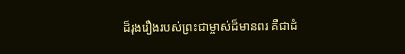ដ៏រុងរឿងរបស់ព្រះជាម្ចាស់ដ៏មានពរ គឺជាដំ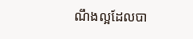ណឹងល្អដែលបា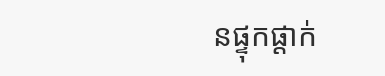នផ្ទុកផ្ដាក់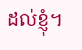ដល់ខ្ញុំ។